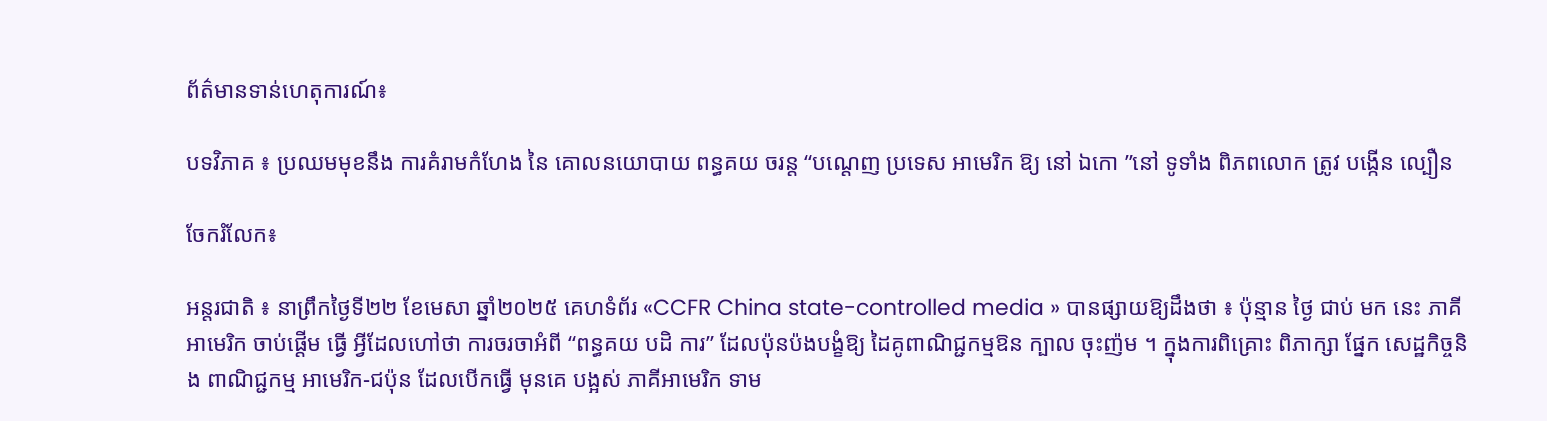ព័ត៌មានទាន់ហេតុការណ៍៖

បទវិភាគ ៖ ប្រឈមមុខនឹង ការគំរាមកំហែង នៃ គោលនយោបាយ ពន្ធគយ ចរន្ត “បណ្តេញ ប្រទេស អាមេរិក ឱ្យ នៅ ឯកោ ”នៅ ទូទាំង ពិភពលោក ត្រូវ បង្កើន ល្បឿន

ចែករំលែក៖

អន្តរជាតិ ៖ នាព្រឹកថ្ងៃទី២២ ខែមេសា ឆ្នាំ២០២៥ គេហទំព័រ «CCFR China state-controlled media » បានផ្សាយឱ្យដឹងថា ៖ ប៉ុន្មាន ថ្ងៃ ជាប់ មក នេះ ភាគីអាមេរិក ចាប់ផ្តើម ធ្វើ អ្វីដែលហៅថា ការចរចាអំពី “ពន្ធគយ បដិ ការ” ដែលប៉ុនប៉ងបង្ខំឱ្យ ដៃគូពាណិជ្ជកម្មឱន ក្បាល ចុះញ៉ម ។ ក្នុងការពិគ្រោះ ពិភាក្សា ផ្នែក សេដ្ឋកិច្ចនិង ពាណិជ្ជកម្ម អាមេរិក-ជប៉ុន ដែលបើកធ្វើ មុនគេ បង្អស់ ភាគីអាមេរិក ទាម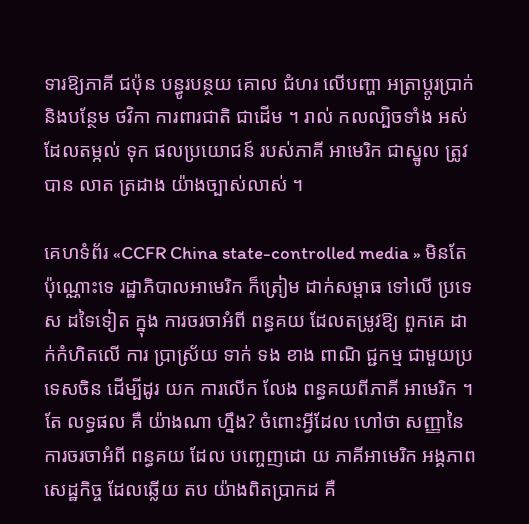ទារឱ្យភាគី ជប៉ុន បន្ធូរបន្ថយ គោល ជំហរ លើបញ្ហា អត្រាប្តូរប្រាក់ និងបន្ថែម ថវិកា ការពារជាតិ ជាដើម ។ រាល់ កលល្បិចទាំង អស់ ដែលតម្កល់ ទុក ផលប្រយោជន៍ របស់ភាគី អាមេរិក ជាស្នូល ត្រូវ បាន លាត ត្រដាង យ៉ាងច្បាស់លាស់ ។

គេហទំព័រ «CCFR China state-controlled media » មិនតែ ប៉ុណ្ណោះទេ រដ្ឋាភិបាលអាមេរិក ក៏ត្រៀម ដាក់សម្ពាធ ទៅលើ ប្រទេស ដទៃទៀត ក្នុង ការចរចាអំពី ពន្ធគយ ដែលតម្រូវឱ្យ ពួកគេ ដាក់កំហិតលើ ការ ប្រាស្រ័យ ទាក់ ទង ខាង ពាណិ ជ្ជកម្ម ជាមួយប្រទេសចិន ដើម្បីដូរ យក ការលើក លែង ពន្ធគយពីភាគី អាមេរិក ។ តែ លទ្ធផល គឺ យ៉ាងណា ហ្នឹង? ចំពោះអ្វីដែល ហៅថា សញ្ញានៃ ការចរចាអំពី ពន្ធគយ ដែល បញ្ចេញដោ យ ភាគីអាមេរិក អង្គភាពសេដ្ឋកិច្ច ដែលឆ្លើយ តប យ៉ាងពិតប្រាកដ គឺ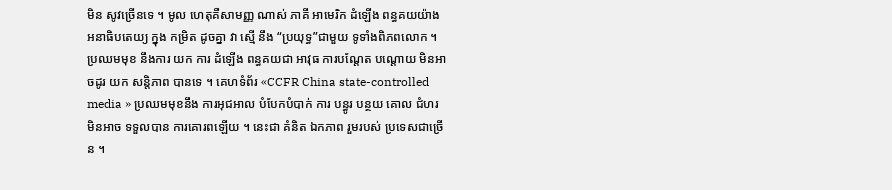មិន សូវច្រើនទេ ។ មូល ហេតុគឺសាមញ្ញ ណាស់ ភាគី អាមេរិក ដំឡើង ពន្ធគយយ៉ាង អនាធិបតេយ្យ ក្នុង កម្រិត ដូចគ្នា វា ស្មើ នឹង “ប្រយុទ្ធ”ជាមួយ ទូទាំងពិភពលោក ។ ប្រឈមមុខ នឹងការ យក ការ ដំឡើង ពន្ធគយជា អាវុធ ការបណ្តែត បណ្តោយ មិនអាចដូរ យក សន្តិភាព បានទេ ។ គេហទំព័រ «CCFR China state-controlled media » ប្រឈមមុខនឹង ការអុជអាល បំបែកបំបាក់ ការ បន្ធូរ បន្ថយ គោល ជំហរ មិនអាច ទទួលបាន ការគោរពឡើយ ។ នេះជា គំនិត ឯកភាព រួមរបស់ ប្រទេសជាច្រើន ។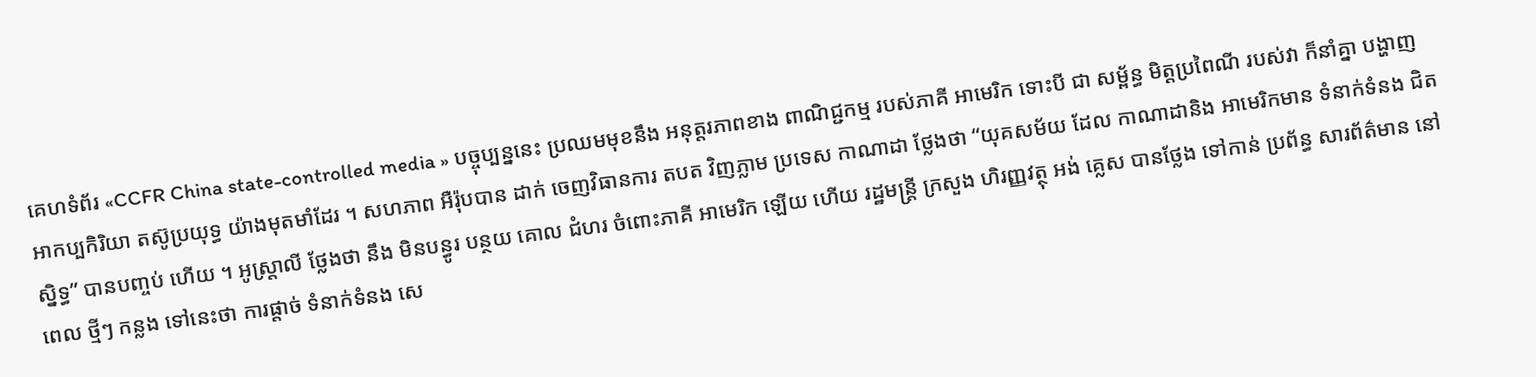គេហទំព័រ «CCFR China state-controlled media » បច្ចុប្បន្ននេះ ប្រឈមមុខនឹង អនុត្តរភាពខាង ពាណិជ្ជកម្ម របស់ភាគី អាមេរិក ទោះបី ជា សម្ព័ន្ធ មិត្តប្រពៃណី របស់វា ក៏នាំគ្នា បង្ហាញ អាកប្បកិរិយា តស៊ូប្រយុទ្ធ យ៉ាងមុតមាំដែរ ។ សហភាព អឺរ៉ុបបាន ដាក់ ចេញវិធានការ តបត វិញភ្លាម ប្រទេស កាណាដា ថ្លែងថា “យុគសម័យ ដែល កាណាដានិង អាមេរិកមាន ទំនាក់ទំនង ជិតស្និទ្ធ” បានបញ្ចប់ ហើយ ។ អូស្ត្រាលី ថ្លែងថា នឹង មិនបន្ធូរ បន្ថយ គោល ជំហរ ចំពោះភាគី អាមេរិក ឡើយ ហើយ រដ្ឋមន្ត្រី ក្រសួង ហិរញ្ញវត្ថុ អង់ គ្លេស បានថ្លែង ទៅកាន់ ប្រព័ន្ធ សារព័ត៌មាន នៅពេល ថ្មីៗ កន្លង ទៅនេះថា ការផ្តាច់ ទំនាក់ទំនង សេ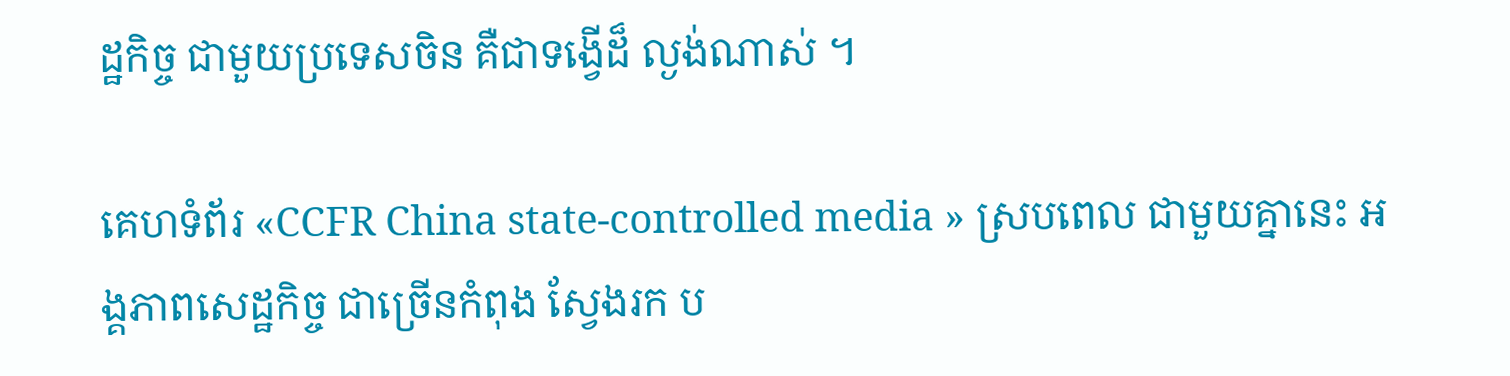ដ្ឋកិច្ច ជាមួយប្រទេសចិន គឺជាទង្វើដ៏ ល្ងង់ណាស់ ។

គេហទំព័រ «CCFR China state-controlled media » ស្របពេល ជាមួយគ្នានេះ អង្គភាពសេដ្ឋកិច្ច ជាច្រើនកំពុង ស្វែងរក ប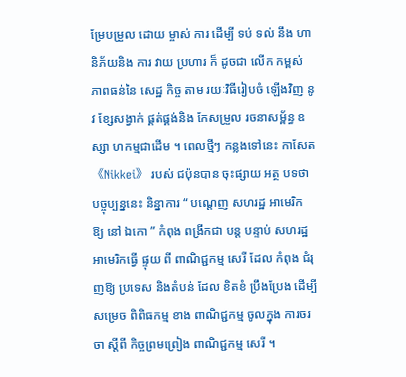ម្រែបម្រួល ដោយ ម្ចាស់ ការ ដើម្បី ទប់ ទល់ នឹង ហានិភ័យនិង ការ វាយ ប្រហារ ក៏ ដូចជា លើក កម្ពស់ ភាពធន់នៃ សេដ្ឋ កិច្ច តាម រយៈវិធីរៀបចំ ឡើងវិញ នូវ ខ្សែសង្វាក់ ផ្គត់ផ្គង់និង កែសម្រួល រចនាសម្ព័ន្ធ ឧស្សា ហកម្មជាដើម ។ ពេលថ្មីៗ កន្លងទៅនេះ កាសែត 《Nikkei》 របស់ ជប៉ុនបាន ចុះផ្សាយ អត្ថ បទថា បច្ចុប្បន្ននេះ និន្នាការ “ បណ្តេញ សហរដ្ឋ អាមេរិក ឱ្យ នៅ ឯកោ ” កំពុង ពង្រីកជា បន្ត បន្ទាប់ សហរដ្ឋអាមេរិកធ្វើ ផ្ទុយ ពី ពាណិជ្ជកម្ម សេរី ដែល កំពុង ជំរុញឱ្យ ប្រទេស និងតំបន់ ដែល ខិតខំ ប្រឹងប្រែង ដើម្បី សម្រេច ពិពិធកម្ម ខាង ពាណិជ្ជកម្ម ចូលក្នុង ការចរចា ស្តីពី កិច្ចព្រមព្រៀង ពាណិជ្ជកម្ម សេរី ។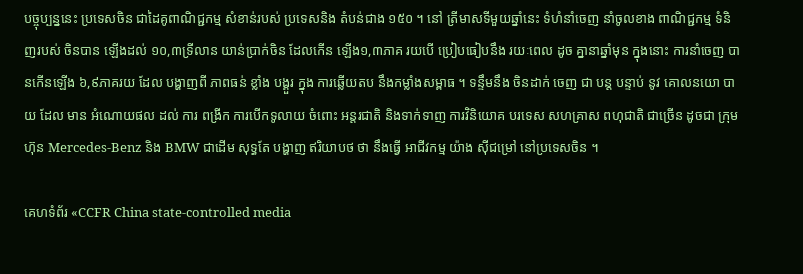បច្ចុប្បន្ននេះ ប្រទេសចិន ជាដៃគូពាណិជ្ជកម្ម សំខាន់របស់ ប្រទេសនិង តំបន់ជាង ១៥០ ។ នៅ ត្រីមាសទីមួយឆ្នាំនេះ ទំហំនាំចេញ នាំចូលខាង ពាណិជ្ជកម្ម ទំនិញរបស់ ចិនបាន ឡើងដល់ ១០,៣ទ្រីលាន យាន់ប្រាក់ចិន ដែលកើន ឡើង១,៣ភាគ រយបើ ប្រៀបធៀបនឹង រយៈពេល ដូច គ្នានាឆ្នាំមុន ក្នុងនោះ ការនាំចេញ បានកើនឡើង ៦,៩ភាគរយ ដែល បង្ហាញពី ភាពធន់ ខ្លាំង បង្គួរ ក្នុង ការឆ្លើយតប នឹងកម្លាំងសម្ពាធ ។ ទន្ទឹមនឹង ចិនដាក់ ចេញ ជា បន្ត បន្ទាប់ នូវ គោលនយោ បាយ ដែល មាន អំណោយផល ដល់ ការ ពង្រីក ការបើកទូលាយ ចំពោះ អន្តរជាតិ និងទាក់ទាញ ការវិនិយោគ បរទេស សហគ្រាស ពហុជាតិ ជាច្រើន ដូចជា ក្រុមហ៊ុន Mercedes-Benz និង BMW ជាដើម សុទ្ធតែ បង្ហាញ ឥរិយាបថ ថា នឹងធ្វើ អាជីវកម្ម យ៉ាង ស៊ីជម្រៅ នៅប្រទេសចិន ។

គេហទំព័រ «CCFR China state-controlled media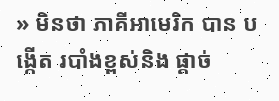» មិនថា ភាគីអាមេរិក បាន បង្កើត របាំងខ្ពស់និង ផ្តាច់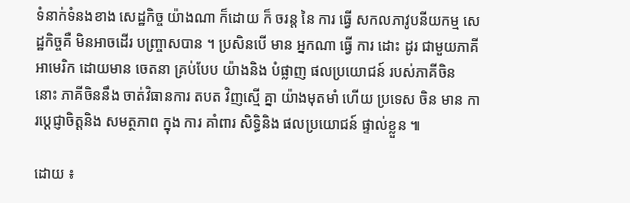ទំនាក់ទំនងខាង សេដ្ឋកិច្ច យ៉ាងណា ក៏ដោយ ក៏ ចរន្ត នៃ ការ ធ្វើ សកលភាវូបនីយកម្ម សេដ្ឋកិច្ចគឺ មិនអាចដើរ បញ្ច្រាសបាន ។ ប្រសិនបើ មាន អ្នកណា ធ្វើ ការ ដោះ ដូរ ជាមួយភាគី អាមេរិក ដោយមាន ចេតនា គ្រប់បែប យ៉ាងនិង បំផ្លាញ ផលប្រយោជន៍ របស់ភាគីចិន នោះ ភាគីចិននឹង ចាត់វិធានការ តបត វិញស្មើ គ្នា យ៉ាងមុតមាំ ហើយ ប្រទេស ចិន មាន ការប្តេជ្ញាចិត្តនិង សមត្ថភាព ក្នុង ការ គាំពារ សិទ្ធិនិង ផលប្រយោជន៍ ផ្ទាល់ខ្លួន ៕

ដោយ ៖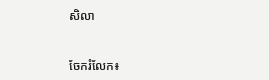សិលា


ចែករំលែក៖